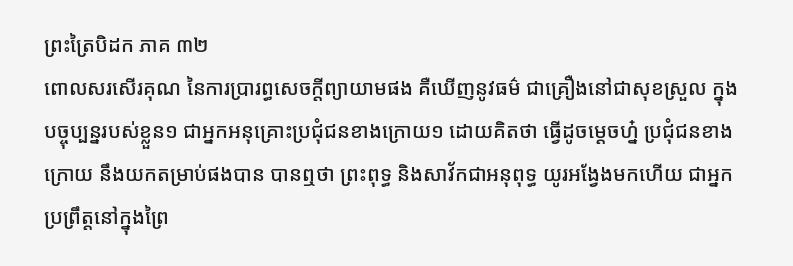ព្រះត្រៃបិដក ភាគ ៣២
ពោលសរសើរគុណ នៃការប្រារព្ធសេចក្តីព្យាយាមផង គឺឃើញនូវធម៌ ជាគ្រឿងនៅជាសុខស្រួល ក្នុងបច្ចុប្បន្នរបស់ខ្លួន១ ជាអ្នកអនុគ្រោះប្រជុំជនខាងក្រោយ១ ដោយគិតថា ធ្វើដូចម្តេចហ្ន៎ ប្រជុំជនខាងក្រោយ នឹងយកតម្រាប់ផងបាន បានឮថា ព្រះពុទ្ធ និងសាវ័កជាអនុពុទ្ធ យូរអង្វែងមកហើយ ជាអ្នកប្រព្រឹត្តនៅក្នុងព្រៃ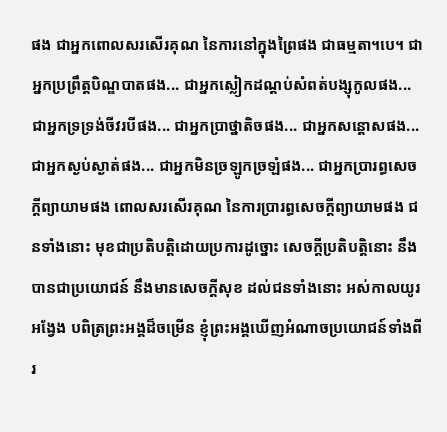ផង ជាអ្នកពោលសរសើរគុណ នៃការនៅក្នុងព្រៃផង ជាធម្មតា។បេ។ ជាអ្នកប្រព្រឹត្តបិណ្ឌបាតផង... ជាអ្នកស្លៀកដណ្តប់សំពត់បង្សុកូលផង... ជាអ្នកទ្រទ្រង់ចីវរបីផង... ជាអ្នកប្រាថ្នាតិចផង... ជាអ្នកសន្តោសផង... ជាអ្នកស្ងប់ស្ងាត់ផង... ជាអ្នកមិនច្រឡូកច្រឡំផង... ជាអ្នកប្រារព្ធសេចក្តីព្យាយាមផង ពោលសរសើរគុណ នៃការប្រារព្ធសេចក្តីព្យាយាមផង ជនទាំងនោះ មុខជាប្រតិបត្តិដោយប្រការដូច្នោះ សេចក្តីប្រតិបត្តិនោះ នឹងបានជាប្រយោជន៍ នឹងមានសេចក្តីសុខ ដល់ជនទាំងនោះ អស់កាលយូរអង្វែង បពិត្រព្រះអង្គដ៏ចម្រើន ខ្ញុំព្រះអង្គឃើញអំណាចប្រយោជន៍ទាំងពីរ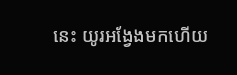នេះ យូរអង្វែងមកហើយ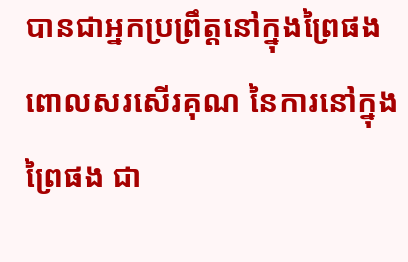បានជាអ្នកប្រព្រឹត្តនៅក្នុងព្រៃផង ពោលសរសើរគុណ នៃការនៅក្នុងព្រៃផង ជា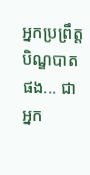អ្នកប្រព្រឹត្តបិណ្ឌបាតផង... ជាអ្នក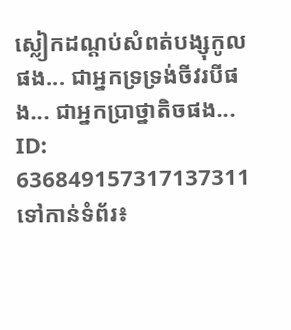ស្លៀកដណ្តប់សំពត់បង្សុកូលផង... ជាអ្នកទ្រទ្រង់ចីវរបីផង... ជាអ្នកប្រាថ្នាតិចផង...
ID: 636849157317137311
ទៅកាន់ទំព័រ៖